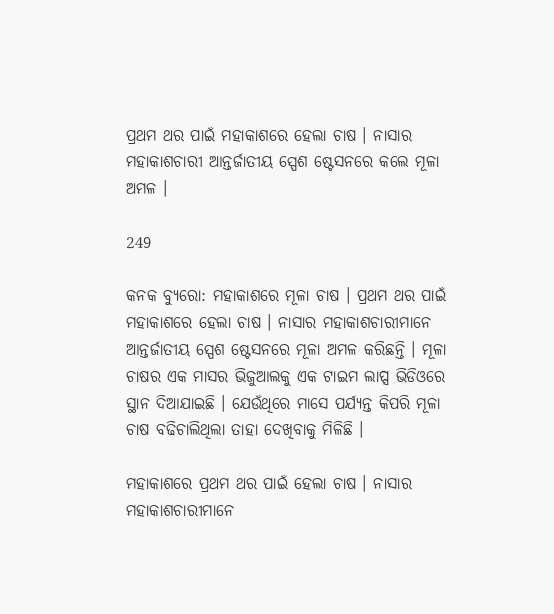ପ୍ରଥମ ଥର ପାଇଁ ମହାକାଶରେ ହେଲା ଚାଷ । ନାସାର ମହାକାଶଚାରୀ ଆନ୍ତର୍ଜାତୀୟ ସ୍ପେଶ ଷ୍ଟେସନରେ କଲେ ମୂଳା ଅମଳ ।

249

କନକ ବ୍ୟୁରୋ: ମହାକାଶରେ ମୂଳା ଚାଷ । ପ୍ରଥମ ଥର ପାଇଁ ମହାକାଶରେ ହେଲା ଚାଷ । ନାସାର ମହାକାଶଚାରୀମାନେ ଆନ୍ତର୍ଜାତୀୟ ସ୍ପେଶ ଷ୍ଟେସନରେ ମୂଳା ଅମଳ କରିଛନ୍ତି । ମୂଳା ଚାଷର ଏକ ମାସର ଭିଜୁଆଲକୁ ଏକ ଟାଇମ ଲାପ୍ସ ଭିଡିଓରେ ସ୍ଥାନ ଦିଆଯାଇଛି । ଯେଉଁଥିରେ ମାସେ ପର୍ଯ୍ୟନ୍ତ କିପରି ମୂଳା ଚାଷ ବଢିଚାଲିଥିଲା ତାହା ଦେଖିବାକୁ ମିଳିଛି ।

ମହାକାଶରେ ପ୍ରଥମ ଥର ପାଇଁ ହେଲା ଚାଷ । ନାସାର ମହାକାଶଚାରୀମାନେ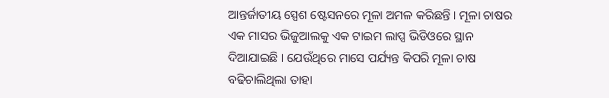ଆନ୍ତର୍ଜାତୀୟ ସ୍ପେଶ ଷ୍ଟେସନରେ ମୂଳା ଅମଳ କରିଛନ୍ତି । ମୂଳା ଚାଷର ଏକ ମାସର ଭିଜୁଆଲକୁ ଏକ ଟାଇମ ଲାପ୍ସ ଭିଡିଓରେ ସ୍ଥାନ ଦିଆଯାଇଛି । ଯେଉଁଥିରେ ମାସେ ପର୍ଯ୍ୟନ୍ତ କିପରି ମୂଳା ଚାଷ ବଢିଚାଲିଥିଲା ତାହା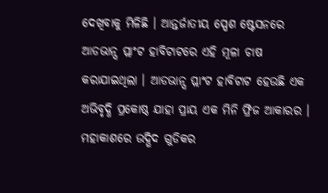ଦେଖିବାକୁ ମିଳିଛି । ଆନ୍ତର୍ଜାତୀୟ ସ୍ପେଶ ଷ୍ଟେସନରେ ଆଡଭାନ୍ସ ପ୍ଲାଂଟ ହାବିଟାଟରେ ଏହି ମୂଳା ଚାଷ କରାଯାଇଥିଲା । ଆଡଭାନ୍ସ ପ୍ଲାଂଟ ହାବିଟାଟ ହେଉଛି ଏକ ଅଭିବୃଦ୍ଧି ପ୍ରକୋଷ୍ଠ ଯାହା ପ୍ରାୟ ଏକ ମିନି ଫ୍ରିଜ ଆକାରର । ମହାକାଶରେ ଉଦ୍ଭିଦ ଗୁଡିକର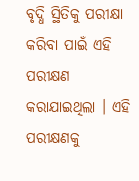ବୃଦ୍ଧି ସ୍ଥିତିକୁ ପରୀକ୍ଷା କରିବା ପାଇଁ ଏହି ପରୀକ୍ଷଣ କରାଯାଇଥିଲା । ଏହି ପରୀକ୍ଷଣକୁ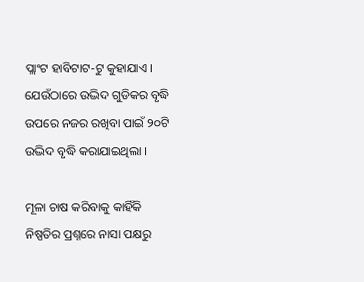ପ୍ଲାଂଟ ହାବିଟାଟ-ଟୁ କୁହାଯାଏ । ଯେଉଁଠାରେ ଉଦ୍ଭିଦ ଗୁଡିକର ବୃଦ୍ଧି ଉପରେ ନଜର ରଖିବା ପାଇଁ ୨୦ଟି ଉଦ୍ଭିଦ ବୃଦ୍ଧି କରାଯାଇଥିଲା ।

ମୂଳା ଚାଷ କରିବାକୁ କାହିଁକି ନିଷ୍ପତିର ପ୍ରଶ୍ନରେ ନାସା ପକ୍ଷରୁ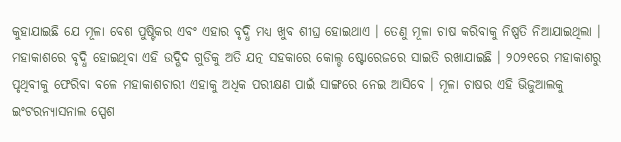କୁହାଯାଇଛି ଯେ ମୂଳା ବେଶ ପୁଷ୍ଟିକର ଏବଂ ଏହାର ବୃଦ୍ଧି ମଧ୍ୟ ଖୁବ ଶୀଘ୍ର ହୋଇଥାଏ । ତେଣୁ ମୂଳା ଚାଷ କରିବାକୁ ନିଷ୍ପତି ନିଆଯାଇଥିଲା । ମହାକାଶରେ ବୃଦ୍ଧି ହୋଇଥିବା ଏହି ଉଦ୍ଭିଦ ଗୁଡିକୁ ଅତି ଯତ୍ନ ସହକାରେ କୋଲ୍ଡ ଷ୍ଟୋରେଜରେ ସାଇତି ରଖାଯାଇଛି । ୨୦୨୧ରେ ମହାକାଶରୁ ପୃଥିବୀକୁ ଫେରିବା ବଳେ ମହାକାଶଚାରୀ ଏହାକୁ ଅଧିକ ପରୀକ୍ଷଣ ପାଇଁ ସାଙ୍ଗରେ ନେଇ ଆସିବେ । ମୂଳା ଚାଷର ଏହି ଭିଜୁଆଲକୁ ଇଂଟରନ୍ୟାସନାଲ ସ୍ପେଶ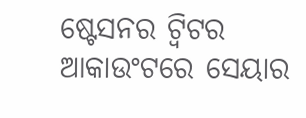ଷ୍ଟେସନର ଟ୍ୱିଟର ଆକାଉଂଟରେ ସେୟାର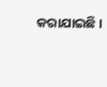କରାଯାଇଛି ।